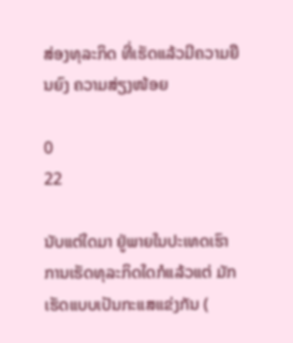ສ່ອງທຸລະກິດ ທີ່ເຮັດແລ້ວມີຄວາມຍືນຍົງ ຄວາມສ່ຽງໜ້ອຍ

0
22

ນັບແຕ່ໃດມາ ຢູ່ພາຍໃນປະເທດເຮົາ ການເຮັດທຸລະກິດໃດກໍແລ້ວແຕ່ ມັກເຮັດແບບເປັນກະແສແຂ່ງກັນ (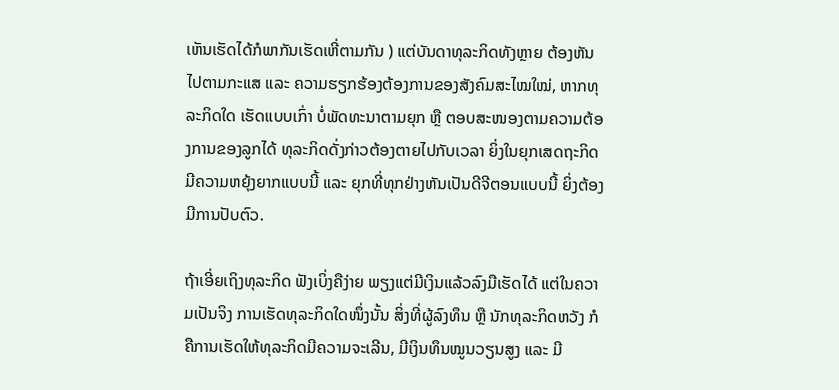ເຫັນເຮັດໄດ້ກໍພາກັນເຮັດເຫີ່ຕາມກັນ ) ແຕ່ບັນດາທຸລະກິດທັງຫຼາຍ ຕ້ອງຫັນໄປຕາມກະແສ ແລະ ຄວາມຮຽກຮ້ອງຕ້ອງການຂອງສັງຄົມສະໄໝໃໝ່, ຫາກທຸລະກິດໃດ ເຮັດແບບເກົ່າ ບໍ່ພັດທະນາຕາມຍຸກ ຫຼື ຕອບສະໜອງຕາມຄວາມຕ້ອງການຂອງລູກໄດ້ ທຸລະກິດດັ່ງກ່າວຕ້ອງຕາຍໄປກັບເວລາ ຍິ່ງໃນຍຸກເສດຖະກິດມີຄວາມຫຍຸ້ງຍາກແບບນີ້ ແລະ ຍຸກທີ່ທຸກຢ່າງຫັນເປັນດີຈີຕອນແບບນີ້ ຍິ່ງຕ້ອງມີການປັບຕົວ.

ຖ້າເອີ່ຍເຖິງທຸລະກິດ ຟັງເບິ່ງຄືງ່າຍ ພຽງແຕ່ມີເງິນແລ້ວລົງມືເຮັດໄດ້ ແຕ່ໃນຄວາມເປັນຈິງ ການເຮັດທຸລະກິດໃດໜຶ່ງນັ້ນ ສິ່ງທີ່ຜູ້ລົງທຶນ ຫຼື ນັກທຸລະກິດຫວັງ ກໍຄືການເຮັດໃຫ້ທຸລະກິດມີຄວາມຈະເລີນ, ມີເງິນທຶນໝູນວຽນສູງ ແລະ ມີ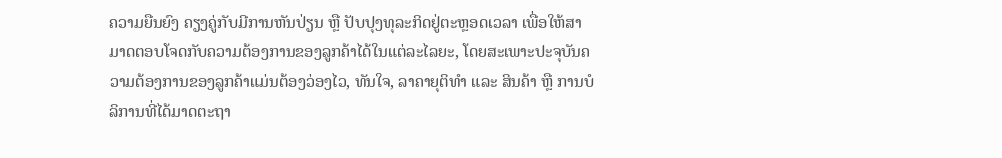ຄວາມຍືນຍົງ ຄຽງຄູ່ກັບມີການຫັນປ່ຽນ ຫຼື ປັບປຸງທຸລະກິດຢູ່ຕະຫຼອດເວລາ ເພື່ອໃຫ້ສາມາດຕອບໂຈດກັບຄວາມຕ້ອງການຂອງລູກຄ້າໄດ້ໃນແຕ່ລະໄລຍະ, ໂດຍສະເພາະປະຈຸບັນຄວາມຕ້ອງການຂອງລູກຄ້າແມ່ນຕ້ອງວ່ອງໄວ, ທັນໃຈ, ລາຄາຍຸຕິທຳ ແລະ ສິນຄ້າ ຫຼື ການບໍລິການທີ່ໄດ້ມາດຕະຖາ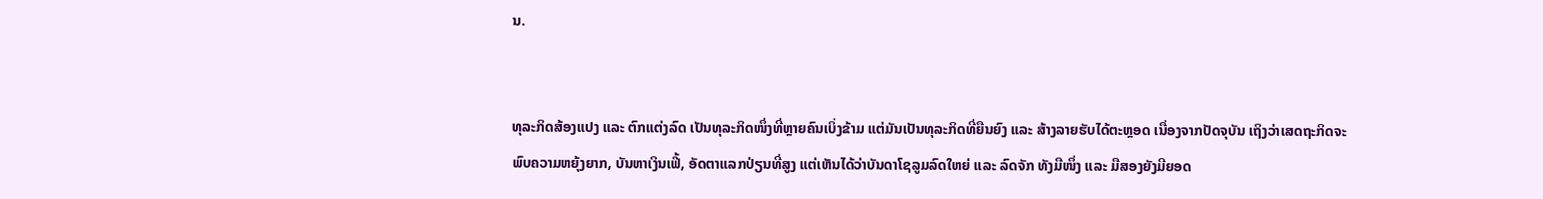ນ.


ທຸລະກິດສ້ອງແປງ ແລະ ຕົກແຕ່ງລົດ ເປັນທຸລະກິດໜຶ່ງທີ່ຫຼາຍຄົນເບິ່ງຂ້າມ ແຕ່ມັນເປັນທຸລະກິດທີ່ຍືນຍົງ ແລະ ສ້າງລາຍຮັບໄດ້ຕະຫຼອດ ເນື່ອງຈາກປັດຈຸບັນ ເຖິງວ່າເສດຖະກິດຈະພົບຄວາມຫຍຸ້ງຍາກ, ບັນຫາເງິນເຟີ້, ອັດຕາແລກປ່ຽນທີ່ສູງ ແຕ່ເຫັນໄດ້ວ່າບັນດາໂຊລູມລົດໃຫຍ່ ແລະ ລົດຈັກ ທັງມືໜຶ່ງ ແລະ ມືສອງຍັງມີຍອດ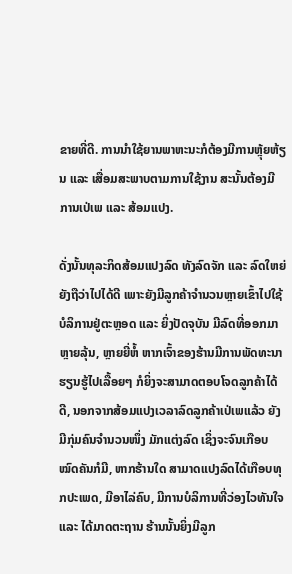ຂາຍທີ່ດີ. ການນຳໃຊ້ຍານພາຫະນະກໍຕ້ອງມີການຫຼຸ້ຍຫ້ຽນ ແລະ ເສື່ອມສະພາບຕາມການໃຊ້ງານ ສະນັ້ນຕ້ອງມີການເປ່ເພ ແລະ ສ້ອມແປງ.

ດັ່ງນັ້ນທຸລະກິດສ້ອມແປງລົດ ທັງລົດຈັກ ແລະ ລົດໃຫຍ່ ຍັງຖືວ່າໄປໄດ້ດີ ເພາະຍັງມີລູກຄ້າຈຳນວນຫຼາຍເຂົ້າໄປໃຊ້ບໍລິການຢູ່ຕະຫຼອດ ແລະ ຍິ່ງປັດຈຸບັນ ມີລົດທີ່ອອກມາຫຼາຍລຸ້ນ, ຫຼາຍຍີ່ຫໍ້ ຫາກເຈົ້າຂອງຮ້ານມີການພັດທະນາຮຽນຮູ້ໄປເລື້ອຍໆ ກໍຍິ່ງຈະສາມາດຕອບໂຈດລູກຄ້າໄດ້ດີ, ນອກຈາກສ້ອມແປງເວລາລົດລູກຄ້າເປ່ເພແລ້ວ ຍັງມີກຸ່ມຄົນຈຳນວນໜຶ່ງ ມັກແຕ່ງລົດ ເຊິ່ງຈະຈົນເກືອບໝົດຄັນກໍມີ, ຫາກຮ້ານໃດ ສາມາດແປງລົດໄດ້ເກືອບທຸກປະເພດ, ມີອາໄລ່ຄົບ, ມີການບໍລິການທີ່ວ່ອງໄວທັນໃຈ ແລະ ໄດ້ມາດຕະຖານ ຮ້ານນັ້ນຍິ່ງມີລູກ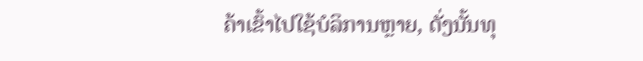ຄ້າເຂົ້າໄປໃຊ້ບໍລິການຫຼາຍ, ດັ່ງນັ້ນທຸ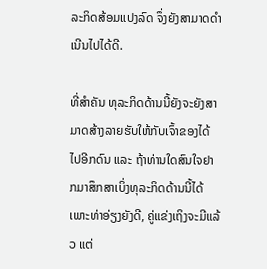ລະກິດສ້ອມແປງລົດ ຈຶ່ງຍັງສາມາດດຳເນີນໄປໄດ້ດີ.

ທີ່ສຳຄັນ ທຸລະກິດດ້ານນີ້ຍັງຈະຍັງສາມາດສ້າງລາຍຮັບໃຫ້ກັບເຈົ້າຂອງໄດ້ໄປອີກດົນ ແລະ ຖ້າທ່ານໃດສົນໃຈຢາກມາສຶກສາເບິ່ງທຸລະກິດດ້ານນີ້ໄດ້ ເພາະທ່າອ່ຽງຍັງດີ, ຄູ່ແຂ່ງເຖິງຈະມີແລ້ວ ແຕ່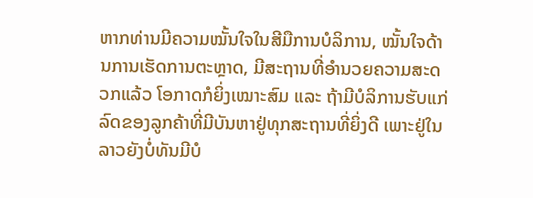ຫາກທ່ານມີຄວາມໝັ້ນໃຈໃນສີມືການບໍລິການ, ໝັ້ນໃຈດ້ານການເຮັດການຕະຫຼາດ, ມີສະຖານທີ່ອຳນວຍຄວາມສະດວກແລ້ວ ໂອກາດກໍຍິ່ງເໝາະສົມ ແລະ ຖ້າມີບໍລິການຮັບແກ່ລົດຂອງລູກຄ້າທີ່ມີບັນຫາຢູ່ທຸກສະຖານທີ່ຍິ່ງດີ ເພາະຢູ່ໃນລາວຍັງບໍ່ທັນມີບໍ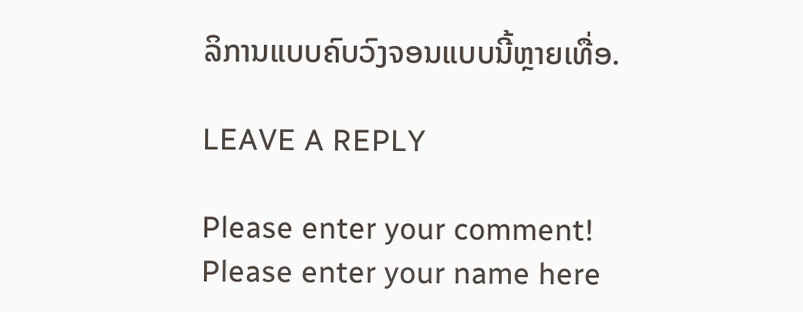ລິການແບບຄົບວົງຈອນແບບນີ້ຫຼາຍເທື່ອ.

LEAVE A REPLY

Please enter your comment!
Please enter your name here